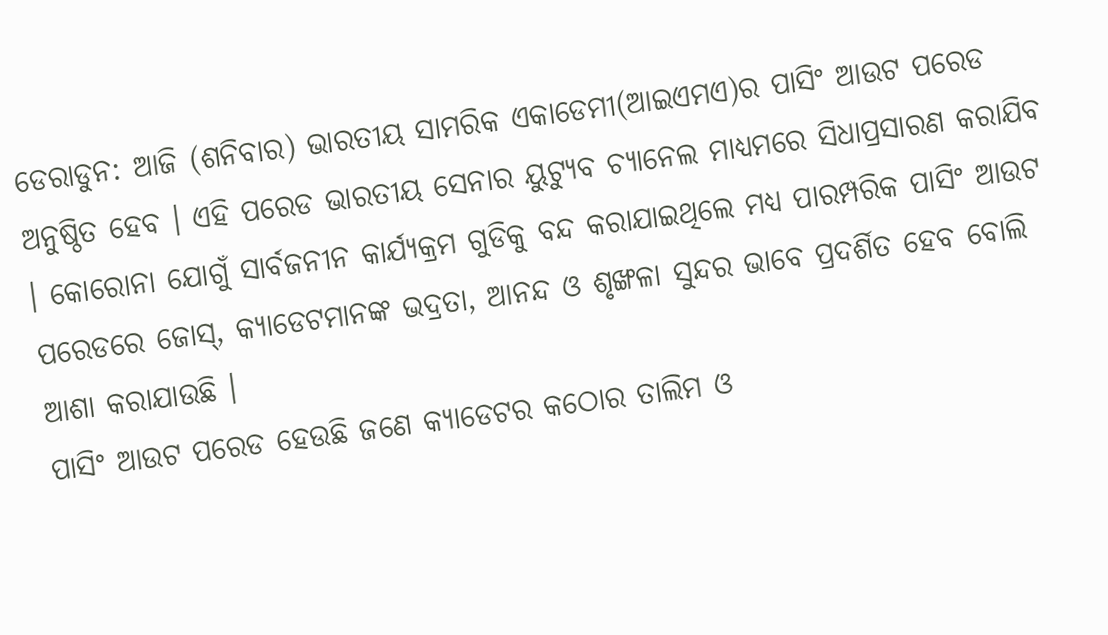ଡେରାଡୁନ: ଆଜି (ଶନିବାର) ଭାରତୀୟ ସାମରିକ ଏକାଡେମୀ(ଆଇଏମଏ)ର ପାସିଂ ଆଉଟ ପରେଡ ଅନୁଷ୍ଠିତ ହେବ । ଏହି ପରେଡ ଭାରତୀୟ ସେନାର ୟୁଟ୍ୟୁବ ଚ୍ୟାନେଲ ମାଧ୍ୟମରେ ସିଧାପ୍ରସାରଣ କରାଯିବ । କୋରୋନା ଯୋଗୁଁ ସାର୍ବଜନୀନ କାର୍ଯ୍ୟକ୍ରମ ଗୁଡିକୁ ବନ୍ଦ କରାଯାଇଥିଲେ ମଧ୍ୟ ପାରମ୍ପରିକ ପାସିଂ ଆଉଟ ପରେଡରେ ଜୋସ୍, କ୍ୟାଡେଟମାନଙ୍କ ଭଦ୍ରତା, ଆନନ୍ଦ ଓ ଶୃଙ୍ଖଳା ସୁନ୍ଦର ଭାବେ ପ୍ରଦର୍ଶିତ ହେବ ବୋଲି ଆଶା କରାଯାଉଛି ।
ପାସିଂ ଆଉଟ ପରେଡ ହେଉଛି ଜଣେ କ୍ୟାଡେଟର କଠୋର ତାଲିମ ଓ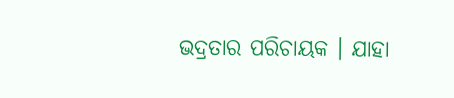ଭଦ୍ରତାର ପରିଚାୟକ । ଯାହା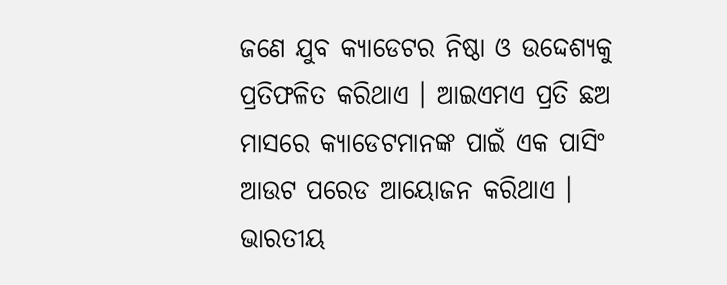ଜଣେ ଯୁବ କ୍ୟାଡେଟର ନିଷ୍ଠା ଓ ଉଦ୍ଦେଶ୍ୟକୁ ପ୍ରତିଫଳିତ କରିଥାଏ । ଆଇଏମଏ ପ୍ରତି ଛଅ ମାସରେ କ୍ୟାଡେଟମାନଙ୍କ ପାଇଁ ଏକ ପାସିଂ ଆଉଟ ପରେଡ ଆୟୋଜନ କରିଥାଏ । ଭାରତୀୟ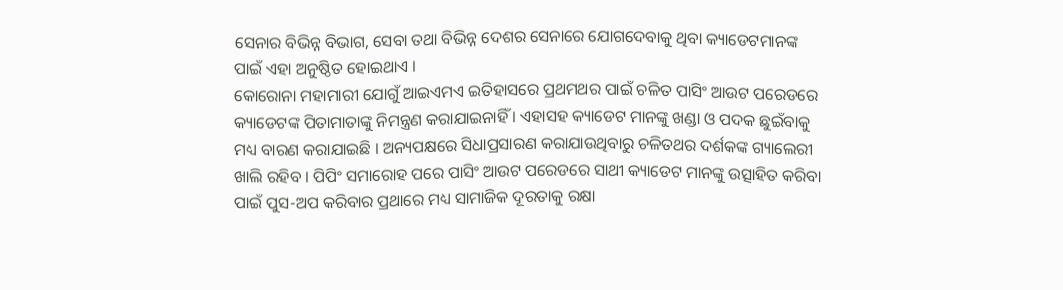ସେନାର ବିଭିନ୍ନ ବିଭାଗ, ସେବା ତଥା ବିଭିନ୍ନ ଦେଶର ସେନାରେ ଯୋଗଦେବାକୁ ଥିବା କ୍ୟାଡେଟମାନଙ୍କ ପାଇଁ ଏହା ଅନୁଷ୍ଠିତ ହୋଇଥାଏ ।
କୋରୋନା ମହାମାରୀ ଯୋଗୁଁ ଆଇଏମଏ ଇତିହାସରେ ପ୍ରଥମଥର ପାଇଁ ଚଳିତ ପାସିଂ ଆଉଟ ପରେଡରେ କ୍ୟାଡେଟଙ୍କ ପିତାମାତାଙ୍କୁ ନିମନ୍ତ୍ରଣ କରାଯାଇନାହିଁ । ଏହାସହ କ୍ୟାଡେଟ ମାନଙ୍କୁ ଖଣ୍ଡା ଓ ପଦକ ଛୁଇଁବାକୁ ମଧ୍ୟ ବାରଣ କରାଯାଇଛି । ଅନ୍ୟପକ୍ଷରେ ସିଧାପ୍ରସାରଣ କରାଯାଉଥିବାରୁ ଚଳିତଥର ଦର୍ଶକଙ୍କ ଗ୍ୟାଲେରୀ ଖାଲି ରହିବ । ପିପିଂ ସମାରୋହ ପରେ ପାସିଂ ଆଉଟ ପରେଡରେ ସାଥୀ କ୍ୟାଡେଟ ମାନଙ୍କୁ ଉତ୍ସାହିତ କରିବା ପାଇଁ ପୁସ-ଅପ କରିବାର ପ୍ରଥାରେ ମଧ୍ୟ ସାମାଜିକ ଦୂରତାକୁ ରକ୍ଷା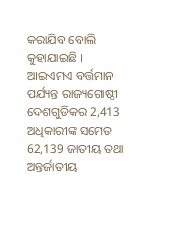କରାଯିବ ବୋଲି କୁହାଯାଇଛି ।
ଆଇଏମଏ ବର୍ତ୍ତମାନ ପର୍ଯ୍ୟନ୍ତ ରାଜ୍ୟଗୋଷ୍ଠୀ ଦେଶଗୁଡିକର 2,413 ଅଧିକାରୀଙ୍କ ସମେତ 62,139 ଜାତୀୟ ତଥା ଅନ୍ତର୍ଜାତୀୟ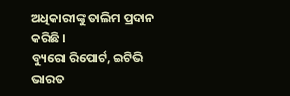ଅଧିକାରୀଙ୍କୁ ତାଲିମ ପ୍ରଦାନ କରିଛି ।
ବ୍ୟୁରୋ ରିପୋର୍ଟ, ଇଟିଭି ଭାରତ